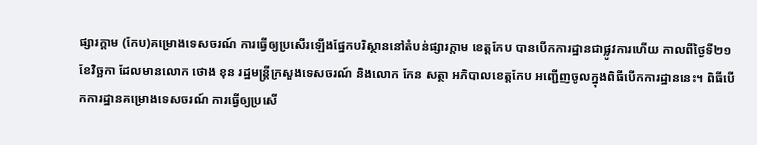ផ្សារក្ដាម (កែប)គម្រោងទេសចរណ៍ ការធ្វើឲ្យប្រសើរឡើងផ្នែកបរិស្ថាននៅតំបន់ផ្សារក្តាម ខេត្តកែប បានបើកការដ្ឋានជាផ្លូវការហើយ កាលពីថ្ងៃទី២១ ខែវិច្ឆកា ដែលមានលោក ថោង ខុន រដ្ឋមន្ត្រីក្រសួងទេសចរណ៍ និងលោក កែន សត្ថា អភិបាលខេត្តកែប អញ្ជើញចូលក្នុងពិធីបើកការដ្ឋាននេះ។ ពិធីបើកការដ្ឋានគម្រោងទេសចរណ៍ ការធ្វើឲ្យប្រសើ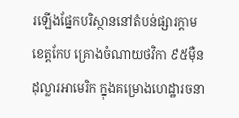រឡើងផ្នែកបរិស្ថាននៅតំបន់ផ្សារក្តាម ខេត្តកែប គ្រោងចំណាយថវិកា ៩៥ម៉ឺនដុល្លារអាមេរិក ក្នុងគម្រោងហេដ្ឋារចនា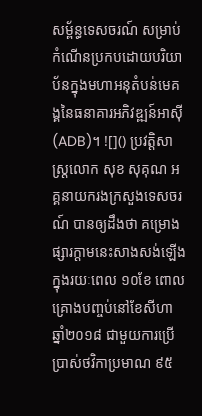សម្ព័ន្ធទេសចរណ៍ សម្រាប់កំណើនប្រកបដោយបរិយាប័នក្នុងមហាអនុតំបន់មេគង្គនៃធនាគារអភិវឌ្ឍន៍អាស៊ី (ADB)។ ![]() ប្រវត្តិសាស្រ្តលោក សុខ សុគុណ អគ្គនាយករងក្រសួងទេសចរណ៍ បានឲ្យដឹងថា គម្រោងផ្សារក្ដាមនេះសាងសង់ឡើងក្នុងរយៈពេល ១០ខែ ពោលគ្រោងបញ្ចប់នៅខែសីហា ឆ្នាំ២០១៨ ជាមួយការប្រើប្រាស់ថវិកាប្រមាណ ៩៥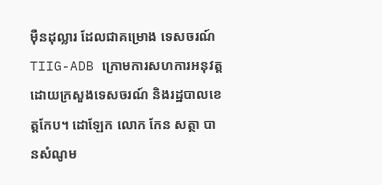ម៉ឺនដុល្លារ ដែលជាគម្រោង ទេសចរណ៍ TIIG-ADB ក្រោមការសហការអនុវត្ត ដោយក្រសួងទេសចរណ៍ និងរដ្ឋបាលខេត្តកែប។ ដោឡែក លោក កែន សត្ថា បានសំណូម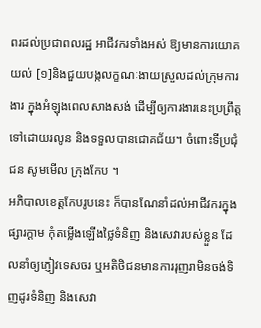ពរដល់ប្រជាពលរដ្ឋ អាជីវករទាំងអស់ ឱ្យមានការយោគយល់ [១]និងជួយបង្កលក្ខណៈងាយស្រួលដល់ក្រុមការងារ ក្នុងអំឡុងពេលសាងសង់ ដើម្បីឲ្យការងារនេះប្រព្រឹត្តទៅដោយរលូន និងទទួលបានជោគជ័យ។ ចំពោះទីប្រជុំជន សូមមើល ក្រុងកែប ។
អភិបាលខេត្តកែបរូបនេះ ក៏បានណែនាំដល់អាជីវករក្នុងផ្សារក្ដាម កុំតម្លើងឡើងថ្លៃទំនិញ និងសេវារបស់ខ្លួន ដែលនាំឲ្យភ្ញៀវទេសចរ ឬអតិថិជនមានការរុញរាមិនចង់ទិញដូរទំនិញ និងសេវា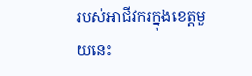របស់អាជីវករក្នុងខេត្តមួយនេះ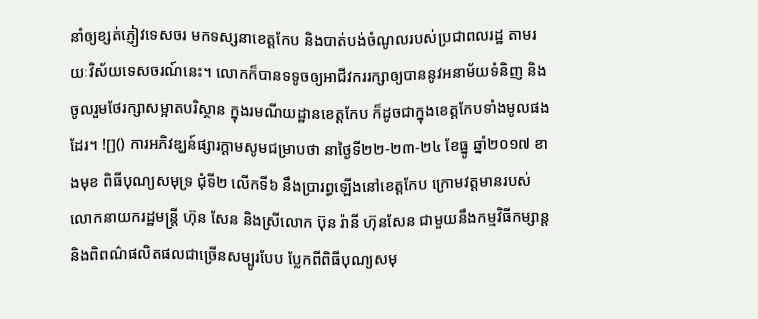នាំឲ្យខ្សត់ភ្ញៀវទេសចរ មកទស្សនាខេត្តកែប និងបាត់បង់ចំណូលរបស់ប្រជាពលរដ្ឋ តាមរយៈវិស័យទេសចរណ៍នេះ។ លោកក៏បានទទូចឲ្យអាជីវកររក្សាឲ្យបាននូវអនាម័យទំនិញ និងចូលរួមថែរក្សាសម្អាតបរិស្ថាន ក្នុងរមណីយដ្ឋានខេត្តកែប ក៏ដូចជាក្នុងខេត្តកែបទាំងមូលផងដែរ។ ![]() ការអភិវឌ្ឃន៍ផ្សារក្ដាមសូមជម្រាបថា នាថ្ងៃទី២២-២៣-២៤ ខែធ្នូ ឆ្នាំ២០១៧ ខាងមុខ ពិធីបុណ្យសមុទ្រ ជុំទី២ លើកទី៦ នឹងប្រារព្ធឡើងនៅខេត្តកែប ក្រោមវត្តមានរបស់លោកនាយករដ្ឋមន្ត្រី ហ៊ុន សែន និងស្រីលោក ប៊ុន រ៉ានី ហ៊ុនសែន ជាមួយនឹងកម្មវិធីកម្សាន្ត និងពិពណ៌ផលិតផលជាច្រើនសម្បូរបែប ប្លែកពីពិធីបុណ្យសមុ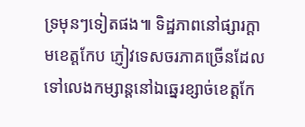ទ្រមុនៗទៀតផង៕ ទិដ្ឋភាពនៅផ្សារក្ដាមខេត្តកែប ភ្ញៀវទេសចរភាគច្រើនដែលទៅលេងកម្សាន្តនៅឯឆ្នេរខ្សាច់ខេត្តកែ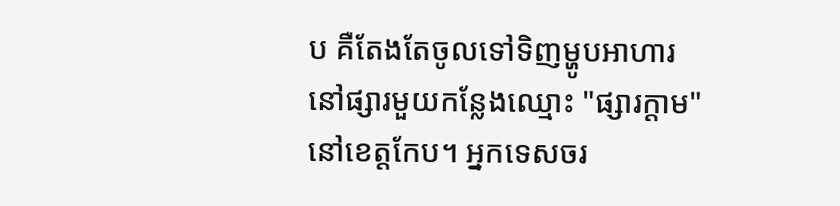ប គឺតែងតែចូលទៅទិញម្ហូបអាហារនៅផ្សារមួយកន្លែងឈ្មោះ "ផ្សារក្ដាម" នៅខេត្តកែប។ អ្នកទេសចរ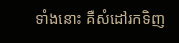ទាំងនោះ គឺសំដៅរកទិញ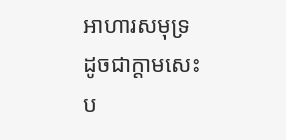អាហារសមុទ្រ ដូចជាក្ដាមសេះ ប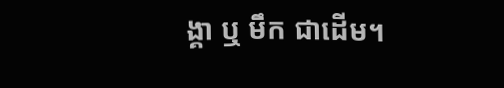ង្គា ឬ មឹក ជាដើម។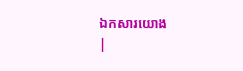ឯកសារយោង
|